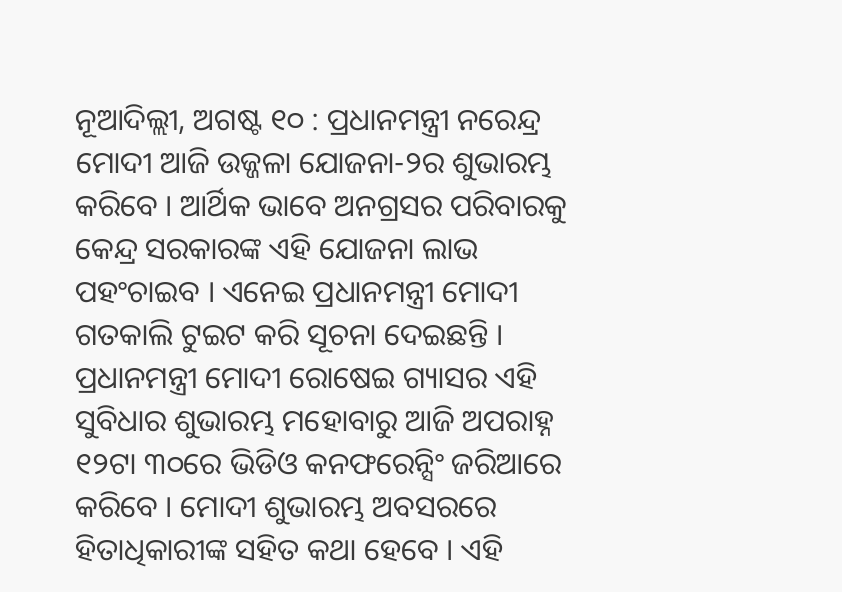ନୂଆଦିଲ୍ଲୀ, ଅଗଷ୍ଟ ୧୦ : ପ୍ରଧାନମନ୍ତ୍ରୀ ନରେନ୍ଦ୍ର ମୋଦୀ ଆଜି ଉଜ୍ଜଳା ଯୋଜନା-୨ର ଶୁଭାରମ୍ଭ କରିବେ । ଆର୍ଥିକ ଭାବେ ଅନଗ୍ରସର ପରିବାରକୁ କେନ୍ଦ୍ର ସରକାରଙ୍କ ଏହି ଯୋଜନା ଲାଭ ପହଂଚାଇବ । ଏନେଇ ପ୍ରଧାନମନ୍ତ୍ରୀ ମୋଦୀ ଗତକାଲି ଟୁଇଟ କରି ସୂଚନା ଦେଇଛନ୍ତି । ପ୍ରଧାନମନ୍ତ୍ରୀ ମୋଦୀ ରୋଷେଇ ଗ୍ୟାସର ଏହି ସୁବିଧାର ଶୁଭାରମ୍ଭ ମହୋବାରୁ ଆଜି ଅପରାହ୍ନ ୧୨ଟା ୩୦ରେ ଭିଡିଓ କନଫରେନ୍ସିଂ ଜରିଆରେ କରିବେ । ମୋଦୀ ଶୁଭାରମ୍ଭ ଅବସରରେ ହିତାଧିକାରୀଙ୍କ ସହିତ କଥା ହେବେ । ଏହି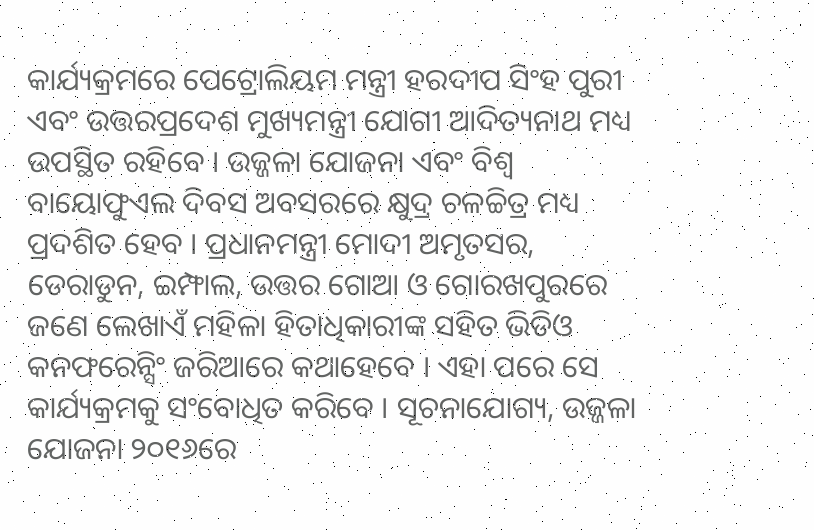କାର୍ଯ୍ୟକ୍ରମରେ ପେଟ୍ରୋଲିୟମ ମନ୍ତ୍ରୀ ହରଦୀପ ସିଂହ ପୁରୀ ଏବଂ ଉତ୍ତରପ୍ରଦେଶ ମୁଖ୍ୟମନ୍ତ୍ରୀ ଯୋଗୀ ଆଦିତ୍ୟନାଥ ମଧ୍ୟ ଉପସ୍ଥିତ ରହିବେ । ଉଜ୍ଜଳା ଯୋଜନା ଏବଂ ବିଶ୍ୱ ବାୟୋଫୁଏଲ ଦିବସ ଅବସରରେ କ୍ଷୁଦ୍ର ଚଳଚ୍ଚିତ୍ର ମଧ୍ୟ ପ୍ରଦଶିତ ହେବ । ପ୍ରଧାନମନ୍ତ୍ରୀ ମୋଦୀ ଅମୃତସର, ଡେରାଡୁନ, ଇମ୍ଫାଲ, ଉତ୍ତର ଗୋଆ ଓ ଗୋରଖପୁରରେ ଜଣେ ଲେଖାଏଁ ମହିଳା ହିତାଧିକାରୀଙ୍କ ସହିତ ଭିଡିଓ କନଫରେନ୍ସିଂ ଜରିଆରେ କଥାହେବେ । ଏହା ପରେ ସେ କାର୍ଯ୍ୟକ୍ରମକୁ ସଂବୋଧିତ କରିବେ । ସୂଚନାଯୋଗ୍ୟ, ଉଜ୍ଜଳା ଯୋଜନା ୨୦୧୬ରେ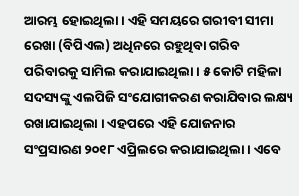ଆରମ୍ଭ ହୋଇଥିଲା । ଏହି ସମୟରେ ଗରୀବୀ ସୀମା ରେଖା (ବିପିଏଲ) ଅଧିନରେ ରହୁଥିବା ଗରିବ ପରିବାରକୁ ସାମିଲ କରାଯାଇଥିଲା । ୫ କୋଟି ମହିଳା ସଦସ୍ୟଙ୍କୁ ଏଲପିଜି ସଂଯୋଗୀକରଣ କରାଯିବାର ଲକ୍ଷ୍ୟ ରଖାଯାଇଥିଲା । ଏହପରେ ଏହି ଯୋଜନାର ସଂପ୍ରସାରଣ ୨୦୧୮ ଏପ୍ରିଲରେ କରାଯାଇଥିଲା । ଏବେ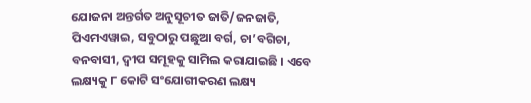ଯୋଜନା ଅନ୍ତର୍ଗତ ଅନୁସୂଚୀତ ଜାତି/ଜନଜାତି, ପିଏମଏୱାଇ, ସବୁଠାରୁ ପଛୁଆ ବର୍ଗ, ଚା’ବଗିଚା, ବନବାସୀ, ଦ୍ୱୀପ ସମୂହକୁ ସାମିଲ କରାଯାଇଛି । ଏବେ ଲକ୍ଷ୍ୟକୁ ୮ କୋଟି ସଂଯୋଗୀକରଣ ଲକ୍ଷ୍ୟ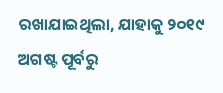ରଖାଯାଇଥିଲା, ଯାହାକୁ ୨୦୧୯ ଅଗଷ୍ଟ ପୂର୍ବରୁ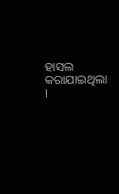ହାସଲ କରାଯାଇଥିଲା ।